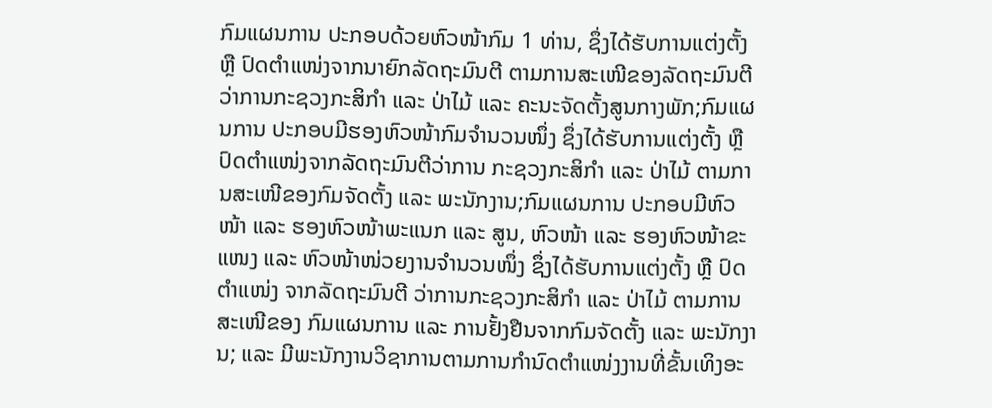ກົມແຜນການ ປະກອບດ້ວຍຫົວໜ້າກົມ 1 ທ່ານ, ຊຶ່ງໄດ້ຮັບການແຕ່ງຕັ້ງ ຫຼື ປົດຕຳແໜ່ງຈາກນາຍົກລັດຖະມົນຕີ ຕາມການສະເໜີຂອງລັດຖະມົນຕີວ່າການກະຊວງກະສິກຳ ແລະ ປ່າໄມ້ ແລະ ຄະນະຈັດຕັ້ງສູນກາງພັກ;ກົມແຜນການ ປະກອບມີຮອງຫົວໜ້າກົມຈຳນວນໜຶ່ງ ຊຶ່ງໄດ້ຮັບການແຕ່ງຕັ້ງ ຫຼື ປົດຕຳແໜ່ງຈາກລັດຖະມົນຕີວ່າການ ກະຊວງກະສິກຳ ແລະ ປ່າໄມ້ ຕາມການສະເໜີຂອງກົມຈັດຕັ້ງ ແລະ ພະນັກງານ;ກົມແຜນການ ປະກອບມີຫົວໜ້າ ແລະ ຮອງຫົວໜ້າພະແນກ ແລະ ສູນ, ຫົວໜ້າ ແລະ ຮອງຫົວໜ້າຂະແໜງ ແລະ ຫົວໜ້າໜ່ວຍງານຈຳນວນໜຶ່ງ ຊຶ່ງໄດ້ຮັບການແຕ່ງຕັ້ງ ຫຼື ປົດຕຳແໜ່ງ ຈາກລັດຖະມົນຕີ ວ່າການກະຊວງກະສິກຳ ແລະ ປ່າໄມ້ ຕາມການສະເໜີຂອງ ກົມແຜນການ ແລະ ການຢັ້ງຢືນຈາກກົມຈັດຕັ້ງ ແລະ ພະນັກງານ; ແລະ ມີພະນັກງານວິຊາການຕາມການກຳນົດຕຳແໜ່ງງານທີ່ຂັ້ນເທິງອະ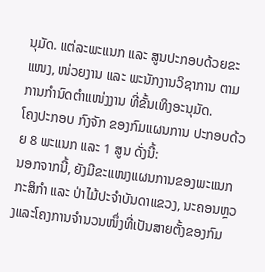ນຸມັດ. ແຕ່ລະພະແນກ ແລະ ສູນປະກອບດ້ວຍຂະແໜງ, ໜ່ວຍງານ ແລະ ພະນັກງານວິຊາການ ຕາມການກຳນົດຕຳແໜ່ງງານ ທີ່ຂັ້ນເທິງອະນຸມັດ.
ໂຄງປະກອບ ກົງຈັກ ຂອງກົມແຜນການ ປະກອບດ້ວຍ 8 ພະແນກ ແລະ 1 ສູນ ດັ່ງນີ້:
ນອກຈາກນີ້, ຍັງມີຂະແໜງແຜນການຂອງພະແນກກະສິກຳ ແລະ ປ່າໄມ້ປະຈຳບັນດາແຂວງ, ນະຄອນຫຼວງແລະໂຄງການຈຳນວນໜຶ່ງທີ່ເປັນສາຍຕັ້ງຂອງກົມ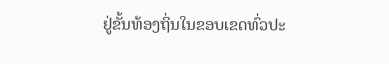ຢູ່ຂັ້ນທ້ອງຖິ່ນໃນຂອບເຂດທົ່ວປະ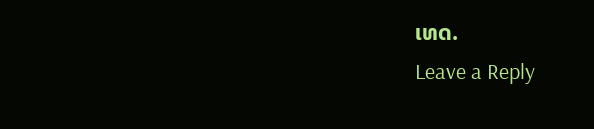ເທດ.
Leave a Reply